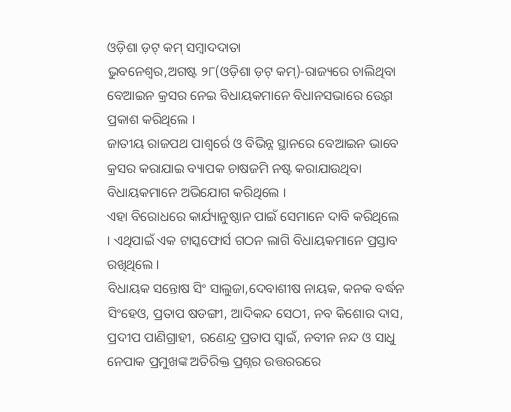ଓଡ଼ିଶା ଡ଼ଟ୍ କମ୍ ସମ୍ବାଦଦାତା
ଭୁବନେଶ୍ୱର,ଅଗଷ୍ଟ ୨୮(ଓଡ଼ିଶା ଡ଼ଟ୍ କମ୍)-ରାଜ୍ୟରେ ଚାଲିଥିବା ବେଆଇନ କ୍ରସର ନେଇ ବିଧାୟକମାନେ ବିଧାନସଭାରେ ଉ୍ବେଗ ପ୍ରକାଶ କରିଥିଲେ ।
ଜାତୀୟ ରାଜପଥ ପାଶ୍ୱର୍ରେ ଓ ବିଭିନ୍ନ ସ୍ଥାନରେ ବେଆଇନ ଭାବେ କ୍ରସର କରାଯାଇ ବ୍ୟାପକ ଚାଷଜମି ନଷ୍ଟ କରାଯାଉଥିବା ବିଧାୟକମାନେ ଅଭିଯୋଗ କରିଥିଲେ ।
ଏହା ବିରୋଧରେ କାର୍ଯ୍ୟାନୁଷ୍ଠାନ ପାଇଁ ସେମାନେ ଦାବି କରିଥିଲେ । ଏଥିପାଇଁ ଏକ ଟାସ୍କଫୋର୍ସ ଗଠନ ଲାଗି ବିଧାୟକମାନେ ପ୍ରସ୍ତାବ ରଖିଥିଲେ ।
ବିଧାୟକ ସନ୍ତୋଷ ସିଂ ସାଲୁଜା,ଦେବାଶୀଷ ନାୟକ, କନକ ବର୍ଦ୍ଧନ ସିଂହେଓ, ପ୍ରତାପ ଷଡଙ୍ଗୀ, ଆଦିକନ୍ଦ ସେଠୀ, ନବ କିଶୋର ଦାସ, ପ୍ରଦୀପ ପାଣିଗ୍ରାହୀ, ରଣେନ୍ଦ୍ର ପ୍ରତାପ ସ୍ୱାଇଁ, ନବୀନ ନନ୍ଦ ଓ ସାଧୁ ନେପାକ ପ୍ରମୁଖଙ୍କ ଅତିରିକ୍ତ ପ୍ରଶ୍ନର ଉତ୍ତରରରେ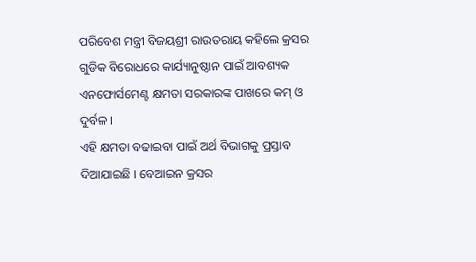ପରିବେଶ ମନ୍ତ୍ରୀ ବିଜୟଶ୍ରୀ ରାଉତରାୟ କହିଲେ କ୍ରସର ଗୁଡିକ ବିରୋଧରେ କାର୍ଯ୍ୟାନୁଷ୍ଠାନ ପାଇଁ ଆବଶ୍ୟକ ଏନଫୋର୍ସମେଣ୍ଟ କ୍ଷମତା ସରକାରଙ୍କ ପାଖରେ କମ୍ ଓ ଦୁର୍ବଳ ।
ଏହି କ୍ଷମତା ବଢାଇବା ପାଇଁ ଅର୍ଥ ବିଭାଗକୁ ପ୍ରସ୍ତାବ ଦିଆଯାଇଛି । ବେଆଇନ କ୍ରସର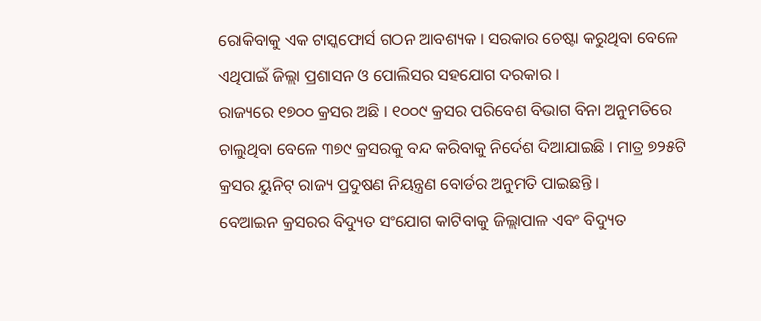ରୋକିବାକୁ ଏକ ଟାସ୍କଫୋର୍ସ ଗଠନ ଆବଶ୍ୟକ । ସରକାର ଚେଷ୍ଟା କରୁଥିବା ବେଳେ ଏଥିପାଇଁ ଜିଲ୍ଲା ପ୍ରଶାସନ ଓ ପୋଲିସର ସହଯୋଗ ଦରକାର ।
ରାଜ୍ୟରେ ୧୭୦୦ କ୍ରସର ଅଛି । ୧୦୦୯ କ୍ରସର ପରିବେଶ ବିଭାଗ ବିନା ଅନୁମତିରେ ଚାଲୁଥିବା ବେଳେ ୩୭୯ କ୍ରସରକୁ ବନ୍ଦ କରିବାକୁ ନିର୍ଦେଶ ଦିଆଯାଇଛି । ମାତ୍ର ୭୨୫ଟି କ୍ରସର ୟୁନିଟ୍ ରାଜ୍ୟ ପ୍ରଦୁଷଣ ନିୟନ୍ତ୍ରଣ ବୋର୍ଡର ଅନୁମତି ପାଇଛନ୍ତି ।
ବେଆଇନ କ୍ରସରର ବିଦ୍ୟୁତ ସଂଯୋଗ କାଟିବାକୁ ଜିଲ୍ଲାପାଳ ଏବଂ ବିଦ୍ୟୁତ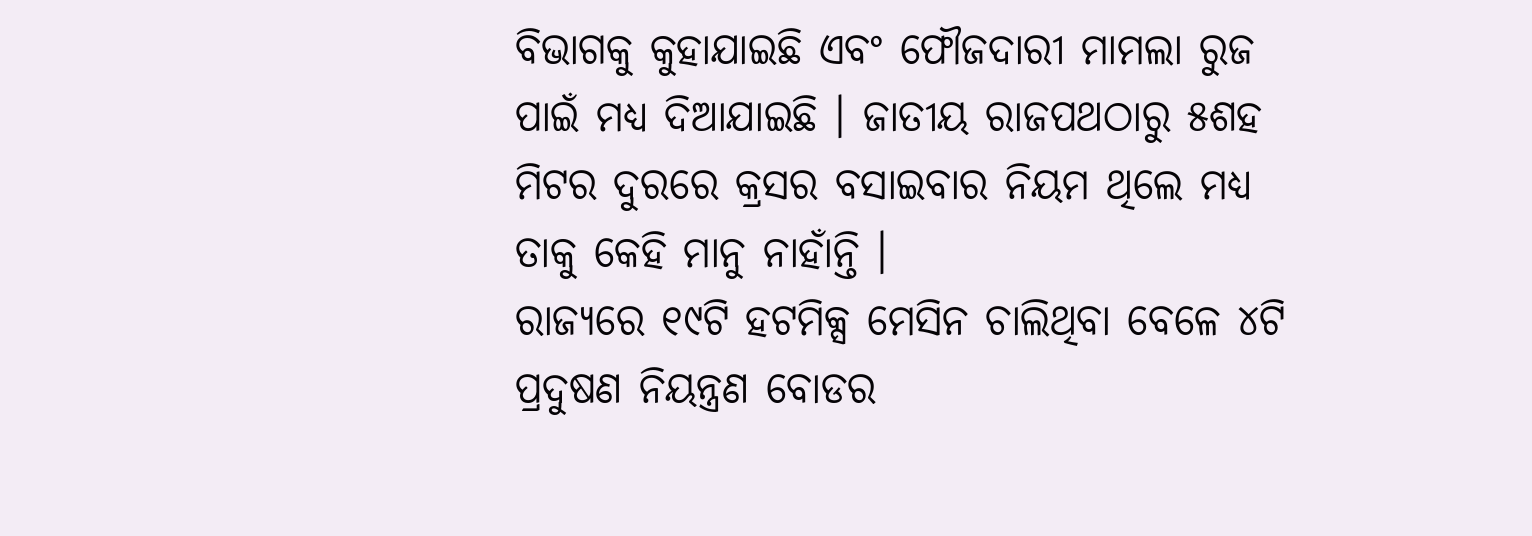ବିଭାଗକୁ କୁହାଯାଇଛି ଏବଂ ଫୌଜଦାରୀ ମାମଲା ରୁଜ ପାଇଁ ମଧ୍ୟ ଦିଆଯାଇଛି । ଜାତୀୟ ରାଜପଥଠାରୁ ୫ଶହ ମିଟର ଦୁରରେ କ୍ରସର ବସାଇବାର ନିୟମ ଥିଲେ ମଧ୍ୟ ତାକୁ କେହି ମାନୁ ନାହାଁନ୍ତି ।
ରାଜ୍ୟରେ ୧୯ଟି ହଟମିକ୍ସ ମେସିନ ଚାଲିଥିବା ବେଳେ ୪ଟି ପ୍ରଦୁଷଣ ନିୟନ୍ତ୍ରଣ ବୋଡର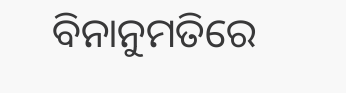ବିନାନୁମତିରେ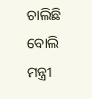ଚାଲିଛି ବୋଲି ମନ୍ତ୍ରୀ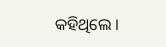କହିଥିଲେ ।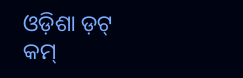ଓଡ଼ିଶା ଡ଼ଟ୍ କମ୍